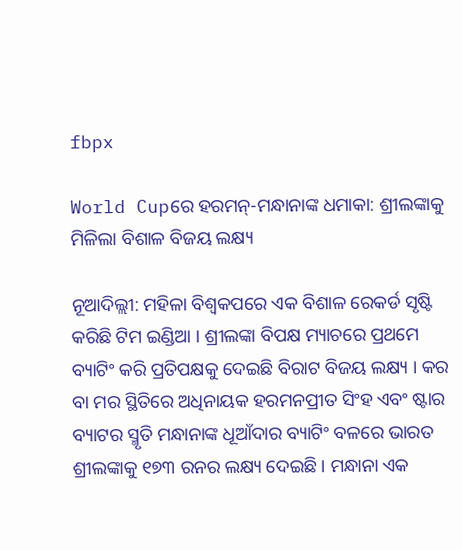fbpx

World Cupରେ ହରମନ୍-ମନ୍ଧାନାଙ୍କ ଧମାକା: ଶ୍ରୀଲଙ୍କାକୁ ମିଳିଲା ବିଶାଳ ବିଜୟ ଲକ୍ଷ୍ୟ

ନୂଆଦିଲ୍ଲୀ: ମହିଳା ବିଶ୍ୱକପରେ ଏକ ବିଶାଳ ରେକର୍ଡ ସୃଷ୍ଟି କରିଛି ଟିମ ଇଣ୍ଡିଆ । ଶ୍ରୀଲଙ୍କା ବିପକ୍ଷ ମ୍ୟାଚରେ ପ୍ରଥମେ ବ୍ୟାଟିଂ କରି ପ୍ରତିପକ୍ଷକୁ ଦେଇଛି ବିରାଟ ବିଜୟ ଲକ୍ଷ୍ୟ । କର ବା ମର ସ୍ଥିତିରେ ଅଧିନାୟକ ହରମନପ୍ରୀତ ସିଂହ ଏବଂ ଷ୍ଟାର ବ୍ୟାଟର ସ୍ମୃତି ମନ୍ଧାନାଙ୍କ ଧୂଆଁଦାର ବ୍ୟାଟିଂ ବଳରେ ଭାରତ ଶ୍ରୀଲଙ୍କାକୁ ୧୭୩ ରନର ଲକ୍ଷ୍ୟ ଦେଇଛି । ମନ୍ଧାନା ଏକ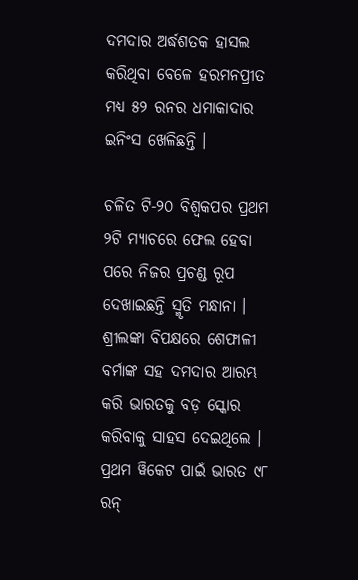ଦମଦାର ଅର୍ଦ୍ଧଶତକ ହାସଲ କରିଥିବା ବେଳେ ହରମନପ୍ରୀତ ମଧ୍ୟ ୫୨ ରନର ଧମାକାଦାର ଇନିଂସ ଖେଳିଛନ୍ତି ।

ଚଳିତ ଟି-୨୦ ବିଶ୍ୱକପର ପ୍ରଥମ ୨ଟି ମ୍ୟାଚରେ ଫେଲ ହେବା ପରେ ନିଜର ପ୍ରଚଣ୍ଡ ରୂପ ଦେଖାଇଛନ୍ତି ସ୍ମୃତି ମନ୍ଧାନା । ଶ୍ରୀଲଙ୍କା ବିପକ୍ଷରେ ଶେଫାଳୀ ବର୍ମାଙ୍କ ସହ ଦମଦାର ଆରମ୍ଭ କରି ଭାରତକୁ ବଡ଼ ସ୍କୋର କରିବାକୁ ସାହସ ଦେଇଥିଲେ । ପ୍ରଥମ ୱିକେଟ ପାଇଁ ଭାରତ ୯୮ ରନ୍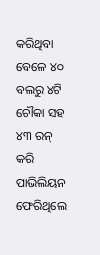କରିଥିବା ବେଳେ ୪୦ ବଲରୁ ୪ଟି ଚୌକା ସହ ୪୩ ରନ୍ କରି ପାଭିଲିୟନ ଫେରିଥିଲେ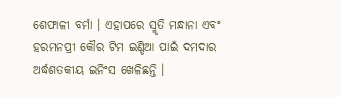ଶେଫାଳୀ ବର୍ମା । ଏହାପରେ ସ୍ମୃତି ମନ୍ଧାନା ଏବଂ ହରମନପ୍ରୀ କୌର ଟିମ ଇଣ୍ଡିଆ ପାଇଁ ଦମଦାର ଅର୍ଦ୍ଧଶତକୀୟ ଇନିଂସ ଖେଳିଛନ୍ତି ।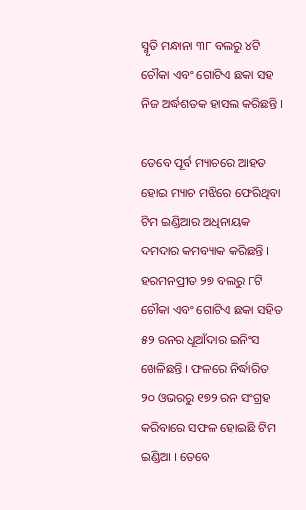ସ୍ମୃତି ମନ୍ଧାନା ୩୮ ବଲରୁ ୪ଟି ଚୌକା ଏବଂ ଗୋଟିଏ ଛକା ସହ ନିଜ ଅର୍ଦ୍ଧଶତକ ହାସଲ କରିଛନ୍ତି ।

ତେବେ ପୂର୍ବ ମ୍ୟାଚରେ ଆହତ ହୋଇ ମ୍ୟାଚ ମଝିରେ ଫେରିଥିବା ଟିମ ଇଣ୍ଡିଆର ଅଧିନାୟକ ଦମଦାର କମବ୍ୟାକ କରିଛନ୍ତି । ହରମନପ୍ରୀତ ୨୭ ବଲରୁ ୮ଟି ଚୌକା ଏବଂ ଗୋଟିଏ ଛକା ସହିତ ୫୨ ରନର ଧୂଆଁଦାର ଇନିଂସ ଖେଳିଛନ୍ତି । ଫଳରେ ନିର୍ଦ୍ଧାରିତ ୨୦ ଓଭରରୁ ୧୭୨ ରନ ସଂଗ୍ରହ କରିବାରେ ସଫଳ ହୋଇଛି ଟିମ ଇଣ୍ଡିଆ । ତେବେ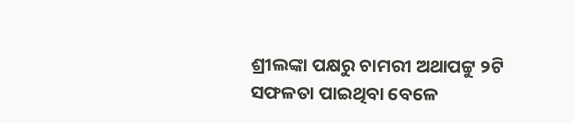ଶ୍ରୀଲଙ୍କା ପକ୍ଷରୁ ଚାମରୀ ଅଥାପଟ୍ଟୁ ୨ଟି ସଫଳତା ପାଇଥିବା ବେଳେ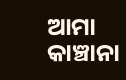ଆମା କାଞ୍ଚାନା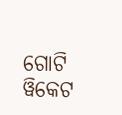ଗୋଟି ୱିକେଟ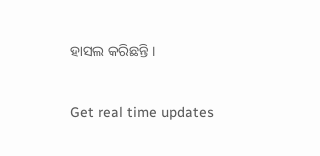ହାସଲ କରିଛନ୍ତି ।

Get real time updates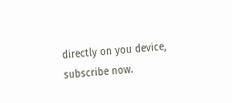directly on you device, subscribe now.